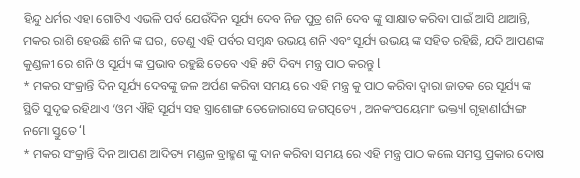ହିନ୍ଦୁ ଧର୍ମର ଏହା ଗୋଟିଏ ଏଭଳି ପର୍ବ ଯେଉଁଦିନ ସୂର୍ଯ୍ୟ ଦେବ ନିଜ ପୁତ୍ର ଶନି ଦେବ ଙ୍କୁ ସାକ୍ଷାତ କରିବା ପାଇଁ ଆସି ଥାଆନ୍ତି, ମକର ରାଶି ହେଉଛି ଶନି ଙ୍କ ଘର, ତେଣୁ ଏହି ପର୍ବର ସମ୍ବନ୍ଧ ଉଭୟ ଶନି ଏବଂ ସୂର୍ଯ୍ୟ ଉଭୟ ଙ୍କ ସହିତ ରହିଛି, ଯଦି ଆପଣଙ୍କ କୁଣ୍ଡଳୀ ରେ ଶନି ଓ ସୂର୍ଯ୍ୟ ଙ୍କ ପ୍ରଭାବ ରହୁଛି ତେବେ ଏହି ୫ଟି ଦିବ୍ୟ ମନ୍ତ୍ର ପାଠ କରନ୍ତୁ l
* ମକର ସଂକ୍ରାନ୍ତି ଦିନ ସୂର୍ଯ୍ୟ ଦେବଙ୍କୁ ଜଳ ଅର୍ପଣ କରିବା ସମୟ ରେ ଏହି ମନ୍ତ୍ର କୁ ପାଠ କରିବା ଦ୍ୱାରା ଜାତକ ରେ ସୂର୍ଯ୍ୟ ଙ୍କ ସ୍ଥିତି ସୁଦୃଢ ରହିଥାଏ ‘ଓମ ଐହି ସୂର୍ଯ୍ୟ ସହ ସ୍ତ୍ରାଶୋଙ୍ଗ ତେଜୋରାସେ ଜଗତ୍ପତ୍ୟେ , ଅନକଂପୟେମାଂ ଭକ୍ତ୍ୟl ଗୃହାଣlର୍ଘ୍ୟଙ୍ଗ ନମୋ ସ୍ତୁତେ ‘l
* ମକର ସଂକ୍ରାନ୍ତି ଦିନ ଆପଣ ଆଦିତ୍ୟ ମଣ୍ଡଳ ବ୍ରାହ୍ମଣ ଙ୍କୁ ଦାନ କରିବା ସମୟ ରେ ଏହି ମନ୍ତ୍ର ପାଠ କଲେ ସମସ୍ତ ପ୍ରକାର ଦୋଷ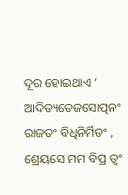ଦୂର ହୋଇଥାଏ ‘ ଆଦିତ୍ୟତେଜସୋତ୍ପନଂ ରାଜତଂ ବିଧିନିର୍ମିତଂ , ଶ୍ରେୟସେ ମମ ବିପ୍ର ତ୍ଵଂ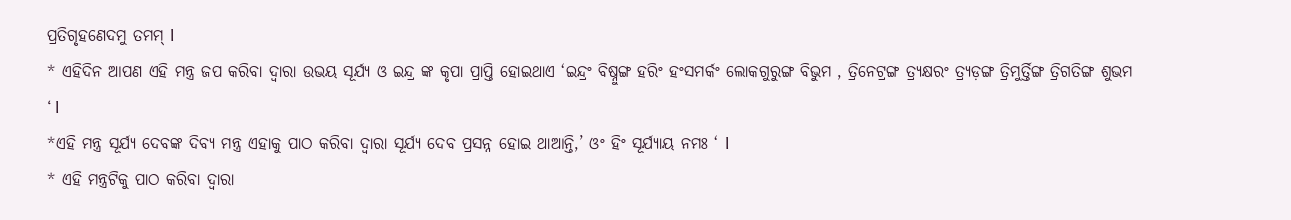ପ୍ରତିଗୃହଣେଦମୁ ତମମ୍ l
* ଏହିଦିନ ଆପଣ ଏହି ମନ୍ତ୍ର ଜପ କରିବା ଦ୍ୱାରା ଉଭୟ ସୂର୍ଯ୍ୟ ଓ ଇନ୍ଦ୍ର ଙ୍କ କୃପା ପ୍ରାପ୍ତି ହୋଇଥାଏ ‘ଇନ୍ଦ୍ରଂ ବିଷ୍ନୁଙ୍ଗ ହରିଂ ହଂସମର୍କଂ ଲୋକଗୁରୁଙ୍ଗ ବିଭୁମ , ତ୍ରିନେଟ୍ରଙ୍ଗ ତ୍ର୍ୟକ୍ଷରଂ ତ୍ର୍ୟଡ଼ଙ୍ଗ ତ୍ରିମୁର୍ତ୍ତିଙ୍ଗ ତ୍ରିଗତିଙ୍ଗ ଶୁଭମ ‘ l
*ଏହି ମନ୍ତ୍ର ସୂର୍ଯ୍ୟ ଦେବଙ୍କ ଦିବ୍ୟ ମନ୍ତ୍ର ଏହାକୁ ପାଠ କରିବା ଦ୍ୱାରା ସୂର୍ଯ୍ୟ ଦେବ ପ୍ରସନ୍ନ ହୋଇ ଥାଆନ୍ତି,’ ଓଂ ହିଂ ସୂର୍ଯ୍ୟାୟ ନମଃ ‘ l
* ଏହି ମନ୍ତ୍ରଟିକୁ ପାଠ କରିବା ଦ୍ୱାରା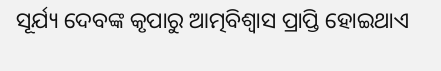ସୂର୍ଯ୍ୟ ଦେବଙ୍କ କୃପାରୁ ଆତ୍ମବିଶ୍ଵାସ ପ୍ରାପ୍ତି ହୋଇଥାଏ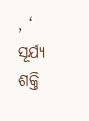, ‘ ସୂର୍ଯ୍ୟ ଶକ୍ତି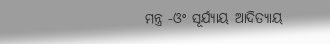ମନ୍ତ୍ର -ଓଂ ସୂର୍ଯ୍ୟାୟ ଆଦିତ୍ୟାୟ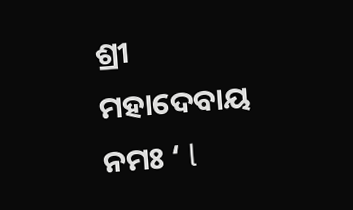ଶ୍ରୀ ମହାଦେବାୟ ନମଃ ‘ l